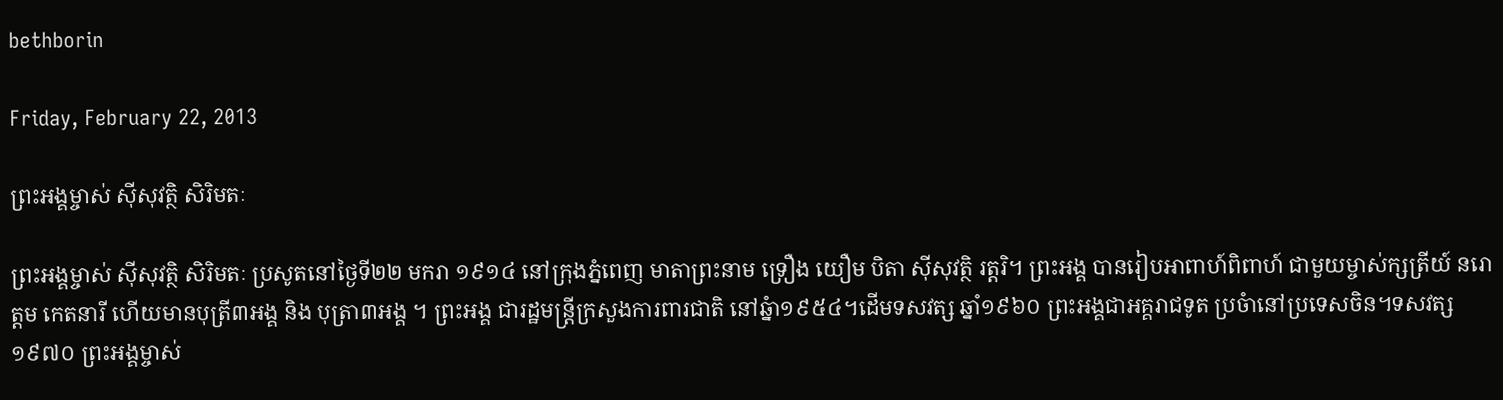bethborin

Friday, February 22, 2013

ព្រះអង្គម្ចាស់ ស៊ីសុវត្ថិ សិរិមតៈ

ព្រះអង្គម្ចាស់ ស៊ីសុវត្ថិ សិរិមតៈ ប្រសូតនៅថ្ងៃទី២២ មករា ១៩១៤ នៅក្រុងភ្នំពេញ មាតាព្រះនាម ទ្រឿង យឿម បិតា ស៊ីសុវត្ថិ រត្តរិ។ ព្រះអង្គ បានរៀបអាពាហ៍ពិពាហ៍ ជាមួយម្ចាស់ក្សត្រីយ៍ នរោត្តម កេតនារី ហើយមានបុត្រី៣អង្គ និង បុត្រា៣អង្គ ។ ព្រះអង្គ ជារដ្ឋមន្ត្រីក្រសួងការពារជាតិ នៅឆ្នំា១៩៥៤។ដើមទសវត្ស ឆ្នាំ១៩៦០ ព្រះអង្គជាអគ្គរាជទូត ប្រចំានៅប្រទេសចិន។ទសវត្ស ១៩៧០ ព្រះអង្គម្ចាស់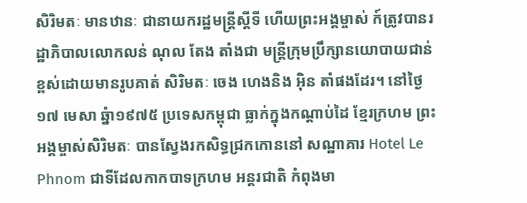សិរិមតៈ មានឋានៈ ជានាយករដ្ឋមន្ត្រីស្តីទី ហើយព្រះអង្គម្ចាស់ ក៍ត្រូវបានរដ្ឋាភិបាលលោកលន់ ណុល តែង តាំងជា មន្រ្តីក្រុមប្រឹក្សានយោបាយជាន់ខ្ពស់ដោយមានរូបគាត់ សិរិមតៈ ចេង ហេងនិង អ៊ិន តាំផងដែរ។ នៅថ្ងៃ១៧ មេសា ឆ្នំា១៩៧៥ ប្រទេសកម្ពុជា ធ្លាក់ក្នុងកណ្តាប់ដៃ ខ្មែរក្រហម ព្រះអង្គម្ចាស់សិរិមតៈ បានស្វែងរកសិទ្ធជ្រកកោននៅ សណ្ឋាគារ Hotel Le Phnom ជាទីដែលកាកបាទក្រហម អន្តរជាតិ កំពុងមា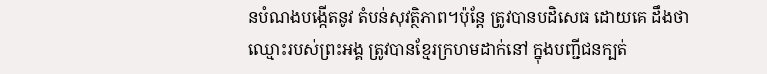នបំណងបង្កើតនូវ តំបន់សុវត្ថិភាព។ប៉ុន្តែ ត្រូវបានបដិសេធ ដោយគេ ដឹងថា ឈ្មោះរបស់ព្រះអង្គ ត្រូវបានខ្មែរក្រហមដាក់នៅ ក្នុងបញ្ជីជនក្បត់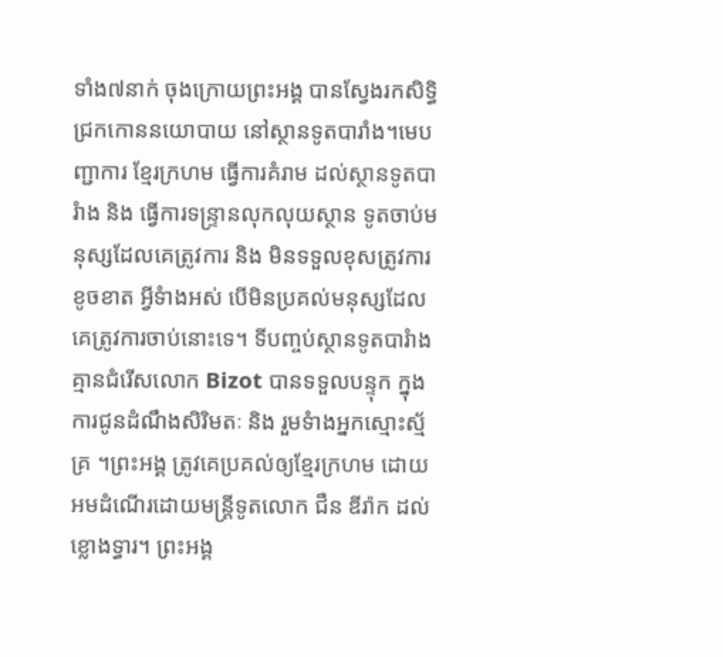ទាំង៧នាក់ ចុងក្រោយព្រះអង្គ បានស្វែងរកសិទ្ធិ ជ្រកកោននយោបាយ នៅស្ថានទូតបារាំង។មេបញ្ជាការ ខ្មែរក្រហម ធ្វើការគំរាម ដល់ស្ថានទូតបារំាង និង ធ្វើការទន្រ្ទានលុកលុយស្ថាន ទូតចាប់មនុស្សដែលគេត្រូវការ និង មិនទទួលខុសត្រូវការខូចខាត អ្វីទំាងអស់ បើមិនប្រគល់មនុស្សដែលគេត្រូវការចាប់នោះទេ។ ទីបញ្ចប់ស្ថានទូតបារំាង គ្មានជំរើសលោក Bizot បានទទួលបន្ទុក ក្នុងការជូនដំណឹងសិរិមតៈ និង រួមទំាងអ្នកស្មោះស្ម័គ្រ ។ព្រះអង្គ ត្រូវគេប្រគល់ឲ្យខ្មែរក្រហម ដោយអមដំណើរដោយមន្ត្រីទូតលោក ជឺន ឌីរ៉ាក ដល់ខ្លោងទ្ធារ។ ព្រះអង្គ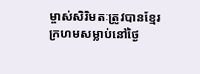ម្ចាស់សិរិមតៈត្រូវបានខ្មែរក្រហមសម្លាប់នៅថ្ងៃ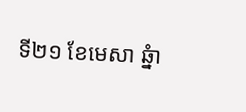ទី២១ ខែមេសា ឆ្នំា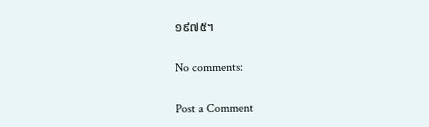១៩៧៥។

No comments:

Post a Comment